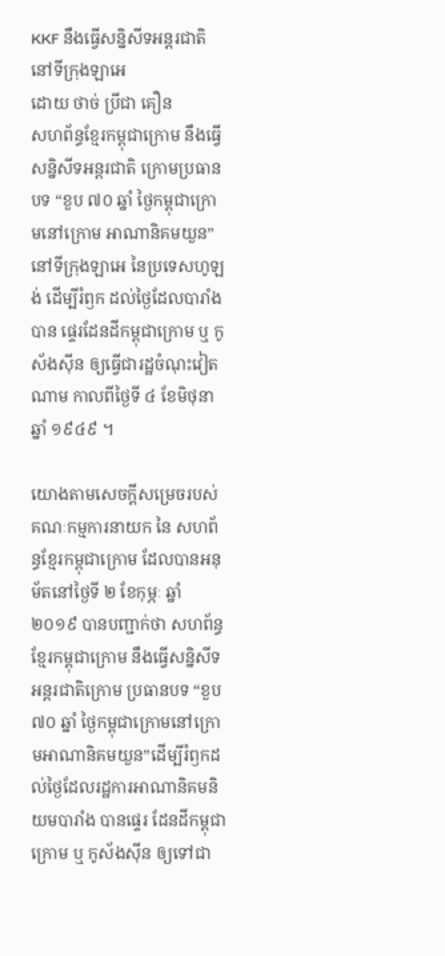KKF នឹងធ្វើសន្និសីទអន្តរជាតិ នៅទីក្រុងឡាអេ
ដោយ ថាច់ ប្រីជា គឿន
សហព័ន្ធខ្មែរកម្ពុជាក្រោម នឹងធ្វើសន្និសីទអន្តរជាតិ ក្រោមប្រធានបទ “ខួប ៧០ ឆ្នាំ ថ្ងៃកម្ពុជាក្រោមនៅក្រោម អាណានិគមយួន” នៅទីក្រុងឡាអេ នៃប្រទេសហូឡង់ ដើម្បីរំឭក ដល់ថ្ងៃដែលបារាំង បាន ផ្ទេរដែនដីកម្ពុជាក្រោម ឬ កូស័ងស៊ីន ឲ្យធ្វើជារដ្ឋចំណុះវៀតណាម កាលពីថ្ងៃទី ៤ ខែមិថុនា ឆ្នាំ ១៩៤៩ ។

យោងតាមសេចក្ដីសម្រេចរបស់គណៈកម្មការនាយក នៃ សហព័ន្ធខ្មែរកម្ពុជាក្រោម ដែលបានអនុម័តនៅថ្ងៃទី ២ ខែកុម្ភៈ ឆ្នាំ ២០១៩ បានបញ្ជាក់ថា សហព័ន្ធខ្មែរកម្ពុជាក្រោម នឹងធ្វើសន្និសីទអន្តរជាតិក្រោម ប្រធានបទ “ខួប ៧០ ឆ្នាំ ថ្ងៃកម្ពុជាក្រោមនៅក្រោមអាណានិគមយួន”ដើម្បីរំឭកដល់ថ្ងៃដែលរដ្ឋការអាណានិគមនិយមបារាំង បានផ្ទេរ ដែនដីកម្ពុជាក្រោម ឬ កូស័ងស៊ីន ឲ្យទៅជា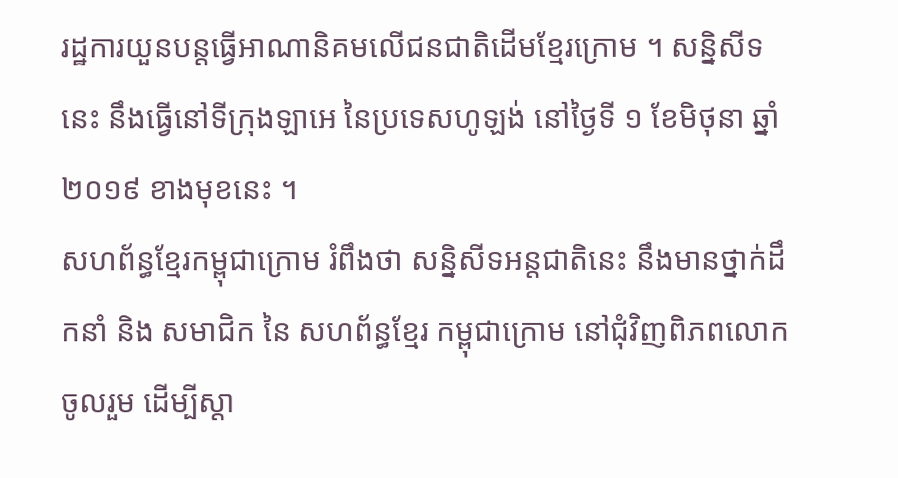រដ្ឋការយួនបន្តធ្វើអាណានិគមលើជនជាតិដើមខ្មែរក្រោម ។ សន្និសីទនេះ នឹងធ្វើនៅទីក្រុងឡាអេ នៃប្រទេសហូឡង់ នៅថ្ងៃទី ១ ខែមិថុនា ឆ្នាំ ២០១៩ ខាងមុខនេះ ។
សហព័ន្ធខ្មែរកម្ពុជាក្រោម រំពឹងថា សន្និសីទអន្តជាតិនេះ នឹងមានថ្នាក់ដឹកនាំ និង សមាជិក នៃ សហព័ន្ធខ្មែរ កម្ពុជាក្រោម នៅជុំវិញពិភពលោកចូលរួម ដើម្បីស្ដា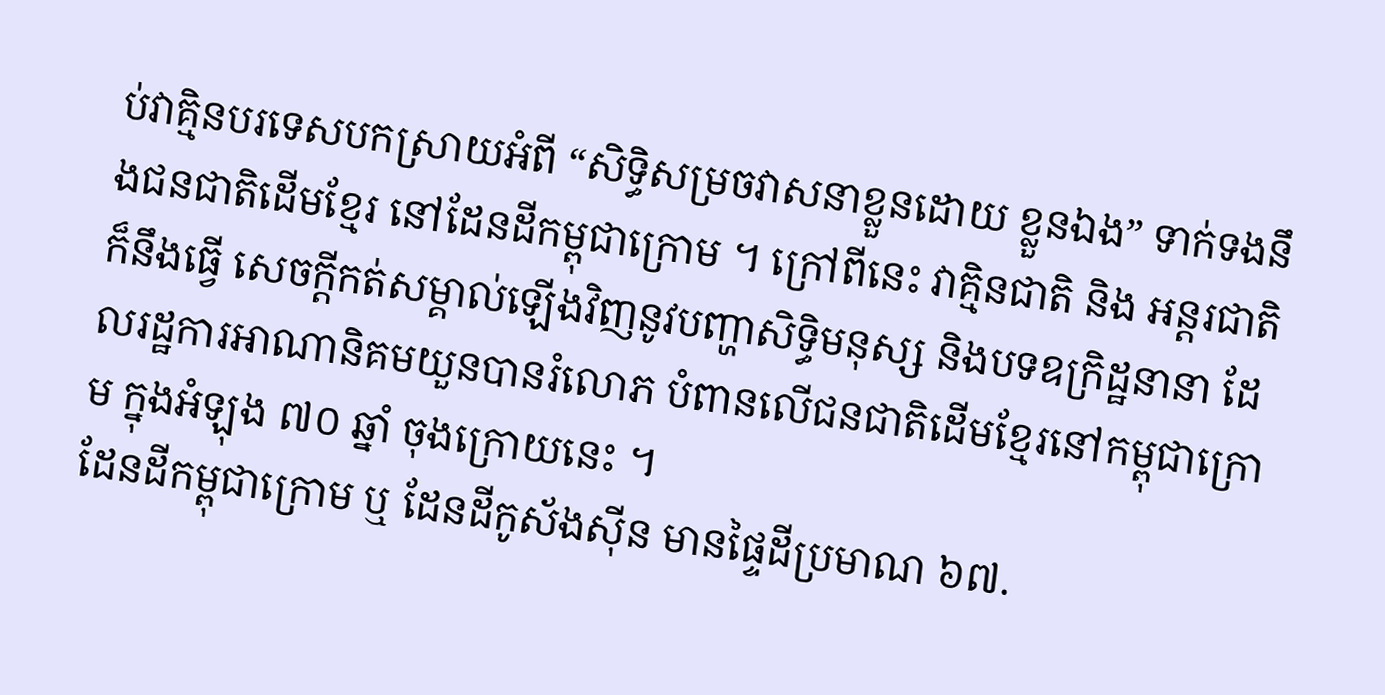ប់វាគ្មិនបរទេសបកស្រាយអំពី “សិទ្ធិសម្រចវាសនាខ្លួនដោយ ខ្លួនឯង” ទាក់ទងនឹងជនជាតិដើមខ្មែរ នៅដែនដីកម្ពុជាក្រោម ។ ក្រៅពីនេះ វាគ្មិនជាតិ និង អន្តរជាតិ ក៏នឹងធ្វើ សេចក្ដីកត់សម្គាល់ឡើងវិញនូវបញ្ហាសិទ្ធិមនុស្ស និងបទឧក្រិដ្ឋនានា ដែលរដ្ឋការអាណានិគមយួនបានរំលោភ បំពានលើជនជាតិដើមខ្មែរនៅកម្ពុជាក្រោម ក្នុងអំឡុង ៧០ ឆ្នាំ ចុងក្រោយនេះ ។
ដែនដីកម្ពុជាក្រោម ឬ ដែនដីកូស័ងស៊ីន មានផ្ទៃដីប្រមាណ ៦៧.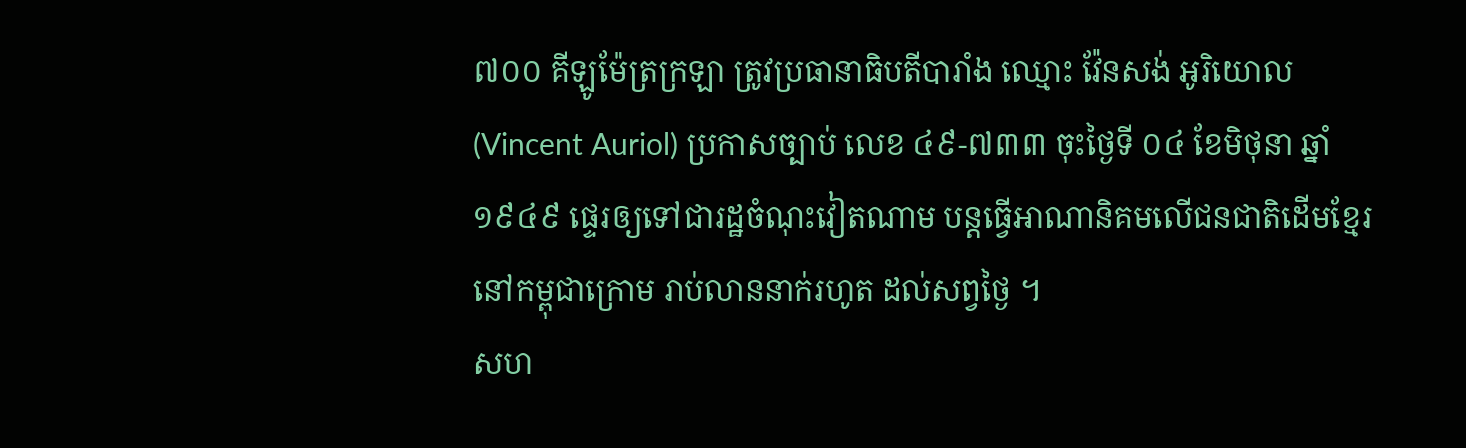៧០០ គីឡូម៉ែត្រក្រឡា ត្រូវប្រធានាធិបតីបារាំង ឈ្មោះ វ៉ែនសង់ អូរិយោល (Vincent Auriol) ប្រកាសច្បាប់ លេខ ៤៩-៧៣៣ ចុះថ្ងៃទី ០៤ ខែមិថុនា ឆ្នាំ ១៩៤៩ ផ្ទេរឲ្យទៅជារដ្ឋចំណុះវៀតណាម បន្តធ្វើអាណានិគមលើជនជាតិដើមខ្មែរនៅកម្ពុជាក្រោម រាប់លាននាក់រហូត ដល់សព្វថ្ងៃ ។
សហ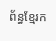ព័ន្ធខ្មែរក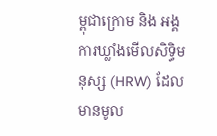ម្ពុជាក្រោម និង អង្គការឃ្លាំងមើលសិទ្ធិមនុស្ស (HRW) ដែលមានមូល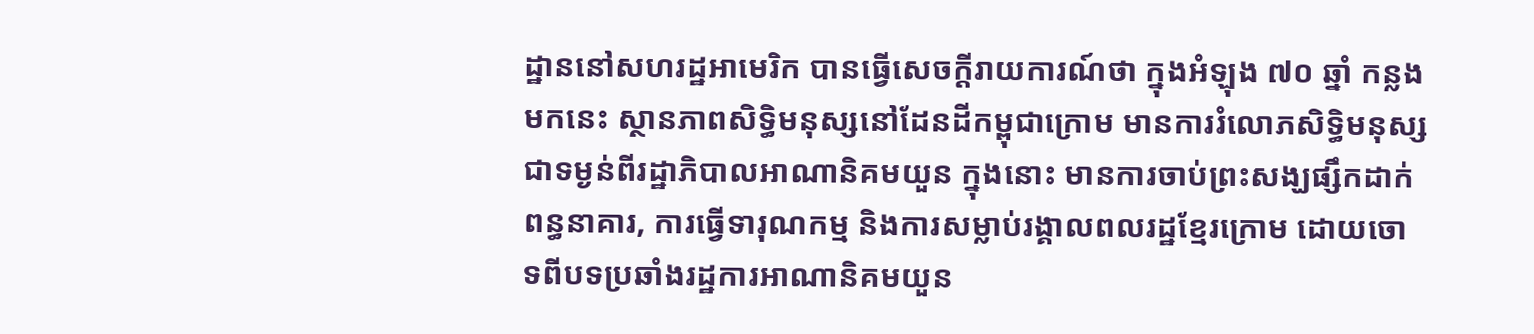ដ្ឋាននៅសហរដ្ឋអាមេរិក បានធ្វើសេចក្ដីរាយការណ៍ថា ក្នុងអំឡុង ៧០ ឆ្នាំ កន្លងមកនេះ ស្ថានភាពសិទ្ធិមនុស្សនៅដែនដីកម្ពុជាក្រោម មានការរំលោភសិទ្ធិមនុស្សជាទម្ងន់ពីរដ្ឋាភិបាលអាណានិគមយួន ក្នុងនោះ មានការចាប់ព្រះសង្ឃផ្សឹកដាក់ពន្ធនាគារ, ការធ្វើទារុណកម្ម និងការសម្លាប់រង្គាលពលរដ្ឋខ្មែរក្រោម ដោយចោទពីបទប្រឆាំងរដ្ឋការអាណានិគមយួន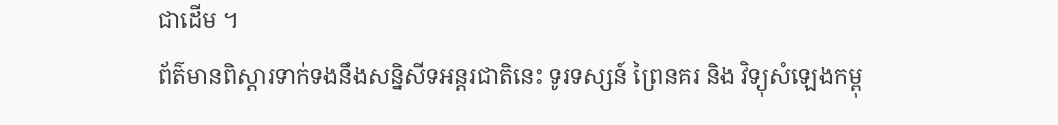ជាដើម ។
ព័ត៌មានពិស្ដារទាក់ទងនឹងសន្និសីទអន្តរជាតិនេះ ទូរទស្សន៍ ព្រៃនគរ និង វិទ្យុសំឡេងកម្ពុ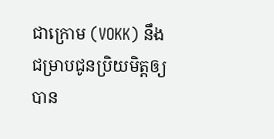ជាក្រោម (VOKK) នឹង ជម្រាបជូនប្រិយមិត្តឲ្យបាន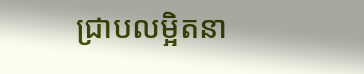ជ្រាបលម្អិតនា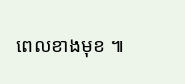ពេលខាងមុខ ៕